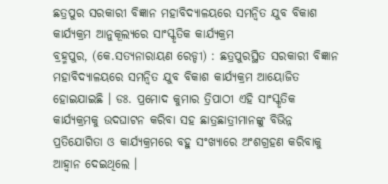ଛତ୍ରପୁର ସରକାରୀ ବିଜ୍ଞାନ ମହାବିଦ୍ୟାଳୟରେ ସମନ୍ୱିତ ଯୁବ ବିକାଶ କାର୍ଯ୍ୟକ୍ରମ ଆନୁକୂଲ୍ୟରେ ସାଂସ୍କୃତିକ କାର୍ଯ୍ୟକ୍ରମ
ବ୍ରହ୍ମପୁର, (କେ.ସତ୍ୟନାରାୟଣ ରେଡ୍ଡୀ) : ଛତ୍ରପୁରସ୍ଥିତ ସରକାରୀ ବିଜ୍ଞାନ ମହାବିଦ୍ୟାଳୟରେ ସମନ୍ୱିତ ଯୁବ ବିକାଶ କାର୍ଯ୍ୟକ୍ରମ ଆୟୋଜିତ ହୋଇଯାଇଛି । ଡଃ. ପ୍ରମୋଦ କୁମାର ତ୍ରିପାଠୀ ଏହି ସାଂସ୍କୃତିକ କାର୍ଯ୍ୟକ୍ରମକୁ ଉଦଘାଟନ କରିବା ସହ ଛାତ୍ରଛାତ୍ରୀମାନଙ୍କୁ ବିଭିନ୍ନ ପ୍ରତିଯୋଗିତା ଓ କାର୍ଯ୍ୟକ୍ରମରେ ବହୁ ସଂଖ୍ୟାରେ ଅଂଶଗ୍ରହଣ କରିବାକୁ ଆହ୍ୱାନ ଦେଇଥିଲେ ।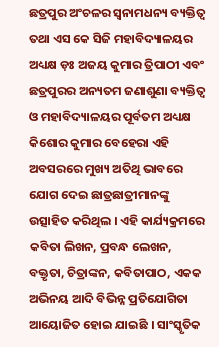ଛତ୍ରପୁର ଅଂଚଳର ସ୍ୱନାମଧନ୍ୟ ବ୍ୟକ୍ତିତ୍ୱ ତଥା ଏସ କେ ସିଜି ମହାବିଦ୍ୟାଳୟର ଅଧ୍ୟକ୍ଷ ଡ଼ଃ ଅଜୟ କୁମାର ତ୍ରିପାଠୀ ଏବଂ ଛତ୍ରପୁରର ଅନ୍ୟତମ ଜଣାଶୁଣା ବ୍ୟକ୍ତିତ୍ୱ ଓ ମହାବିଦ୍ୟାଳୟର ପୂର୍ବତମ ଅଧ୍ୟକ୍ଷ କିଶୋର କୁମାର ବେହେରା ଏହି ଅବସରରେ ମୁଖ୍ୟ ଅତିଥି ଭାବରେ ଯୋଗ ଦେଇ ଛାତ୍ରଛାତ୍ରୀମାନଙ୍କୁ ଉତ୍ସାହିତ କରିଥିଲ । ଏହି କାର୍ଯ୍ୟକ୍ରମରେ କବିତା ଲିଖନ, ପ୍ରବନ୍ଧ ଲେଖନ, ବକ୍ତୃତା, ଚିତ୍ରାଙ୍କନ, କବିତାପାଠ, ଏକକ ଅଭିନୟ ଆଦି ବିଭିନ୍ନ ପ୍ରତିଯୋଗିତା ଆୟୋଜିତ ହୋଇ ଯାଇଛି । ସାଂସ୍କୃତିକ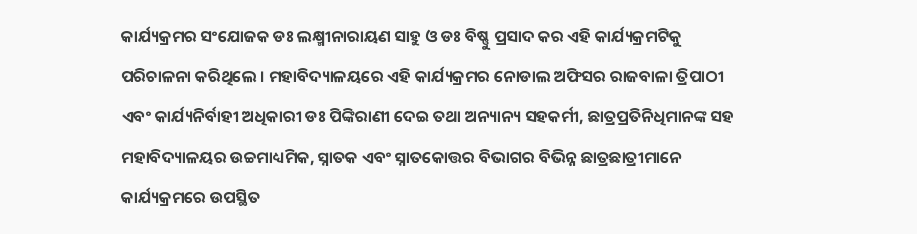କାର୍ଯ୍ୟକ୍ରମର ସଂଯୋଜକ ଡଃ ଲକ୍ଷ୍ମୀନାରାୟଣ ସାହୁ ଓ ଡଃ ବିଷ୍ଣୁ ପ୍ରସାଦ କର ଏହି କାର୍ଯ୍ୟକ୍ରମଟିକୁ ପରିଚାଳନା କରିଥିଲେ । ମହାବିଦ୍ୟାଳୟରେ ଏହି କାର୍ଯ୍ୟକ୍ରମର ନୋଡାଲ ଅଫିସର ରାଜବାଳା ତ୍ରିପାଠୀ ଏବଂ କାର୍ଯ୍ୟନିର୍ବାହୀ ଅଧିକାରୀ ଡଃ ପିଙ୍କିରାଣୀ ଦେଇ ତଥା ଅନ୍ୟାନ୍ୟ ସହକର୍ମୀ, ଛାତ୍ରପ୍ରତିନିଧିମାନଙ୍କ ସହ ମହାବିଦ୍ୟାଳୟର ଉଚ୍ଚମାଧ୍ୟମିକ, ସ୍ନାତକ ଏବଂ ସ୍ନାତକୋତ୍ତର ବିଭାଗର ବିଭିନ୍ନ ଛାତ୍ରଛାତ୍ରୀମାନେ କାର୍ଯ୍ୟକ୍ରମରେ ଉପସ୍ଥିତ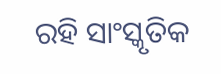ରହି ସାଂସ୍କୃତିକ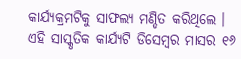କାର୍ଯ୍ୟକ୍ରମଟିକୁ ସାଫଲ୍ୟ ମଣ୍ଡିତ କରିଥିଲେ । ଏହି ସାସ୍କୃତିକ କାର୍ଯ୍ୟଟି ଡିସେମ୍ବର ମାସର ୧୬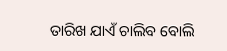ତାରିଖ ଯାଏଁ ଚାଲିବ ବୋଲି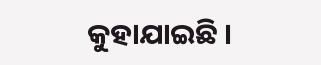କୁହାଯାଇଛି ।